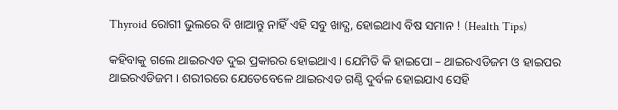Thyroid ରୋଗୀ ଭୁଲରେ ବି ଖାଆନ୍ତୁ ନାହିଁ ଏହି ସବୁ ଖାଦ୍ଯ, ହୋଇଥାଏ ବିଷ ସମାନ ! (Health Tips)

କହିବାକୁ ଗଲେ ଥାଇରଏଡ ଦୁଇ ପ୍ରକାରର ହୋଇଥାଏ । ଯେମିତି କି ହାଇପୋ – ଥାଇରଏଡିଜମ ଓ ହାଇପର ଥାଇରଏଡିଜମ । ଶରୀରରେ ଯେତେବେଳେ ଥାଇରଏଡ ଗଣ୍ଠି ଦୁର୍ବଳ ହୋଇଯାଏ ସେହି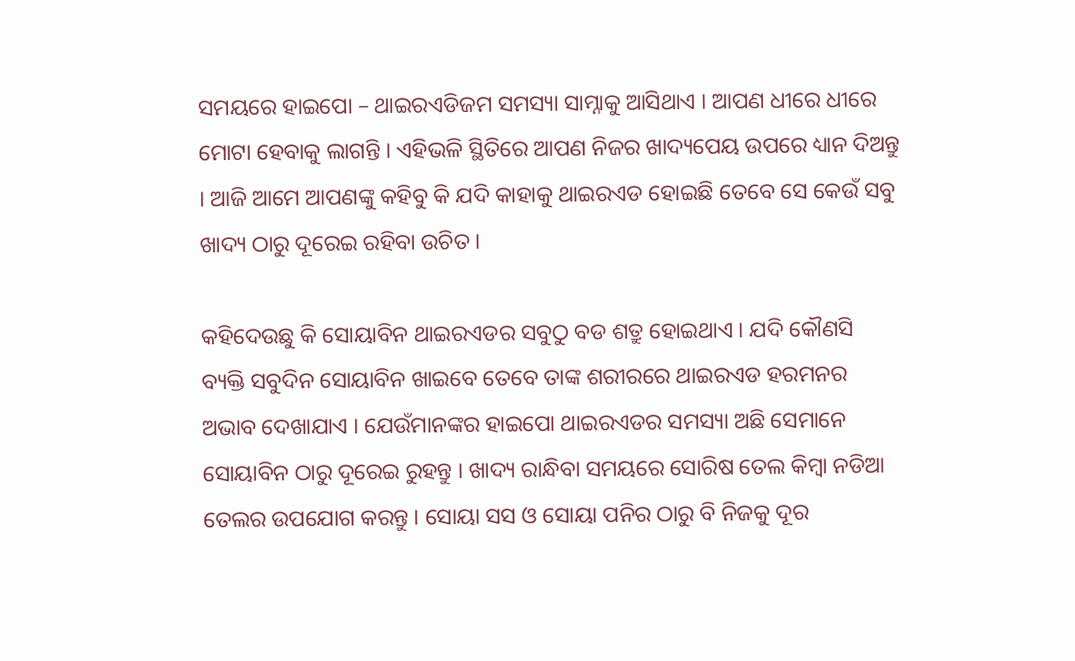ସମୟରେ ହାଇପୋ – ଥାଇରଏଡିଜମ ସମସ୍ୟା ସାମ୍ନାକୁ ଆସିଥାଏ । ଆପଣ ଧୀରେ ଧୀରେ ମୋଟା ହେବାକୁ ଲାଗନ୍ତି । ଏହିଭଳି ସ୍ଥିତିରେ ଆପଣ ନିଜର ଖାଦ୍ୟପେୟ ଉପରେ ଧ୍ୟାନ ଦିଅନ୍ତୁ । ଆଜି ଆମେ ଆପଣଙ୍କୁ କହିବୁ କି ଯଦି କାହାକୁ ଥାଇରଏଡ ହୋଇଛି ତେବେ ସେ କେଉଁ ସବୁ ଖାଦ୍ୟ ଠାରୁ ଦୂରେଇ ରହିବା ଉଚିତ ।

କହିଦେଉଛୁ କି ସୋୟାବିନ ଥାଇରଏଡର ସବୁଠୁ ବଡ ଶତ୍ରୁ ହୋଇଥାଏ । ଯଦି କୌଣସି ବ୍ୟକ୍ତି ସବୁଦିନ ସୋୟାବିନ ଖାଇବେ ତେବେ ତାଙ୍କ ଶରୀରରେ ଥାଇରଏଡ ହରମନର ଅଭାବ ଦେଖାଯାଏ । ଯେଉଁମାନଙ୍କର ହାଇପୋ ଥାଇରଏଡର ସମସ୍ୟା ଅଛି ସେମାନେ ସୋୟାବିନ ଠାରୁ ଦୂରେଇ ରୁହନ୍ତୁ । ଖାଦ୍ୟ ରାନ୍ଧିବା ସମୟରେ ସୋରିଷ ତେଲ କିମ୍ବା ନଡିଆ ତେଲର ଉପଯୋଗ କରନ୍ତୁ । ସୋୟା ସସ ଓ ସୋୟା ପନିର ଠାରୁ ବି ନିଜକୁ ଦୂର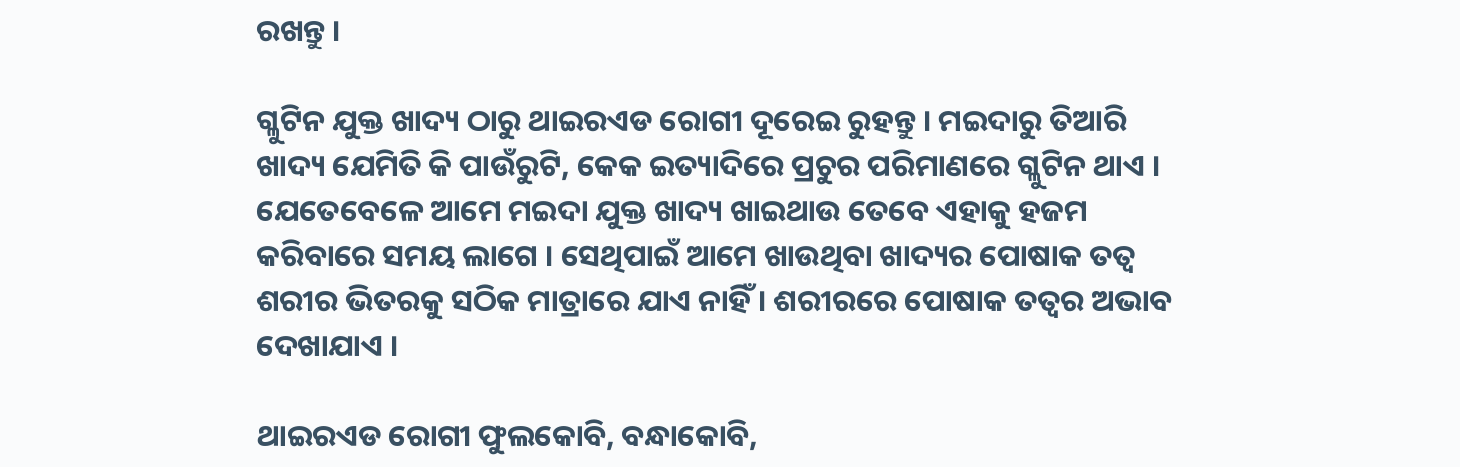ରଖନ୍ତୁ ।

ଗ୍ଳୁଟିନ ଯୁକ୍ତ ଖାଦ୍ୟ ଠାରୁ ଥାଇରଏଡ ରୋଗୀ ଦୂରେଇ ରୁହନ୍ତୁ । ମଇଦାରୁ ତିଆରି ଖାଦ୍ୟ ଯେମିତି କି ପାଉଁରୁଟି, କେକ ଇତ୍ୟାଦିରେ ପ୍ରଚୁର ପରିମାଣରେ ଗ୍ଳୁଟିନ ଥାଏ । ଯେତେବେଳେ ଆମେ ମଇଦା ଯୁକ୍ତ ଖାଦ୍ୟ ଖାଇଥାଉ ତେବେ ଏହାକୁ ହଜମ କରିବାରେ ସମୟ ଲାଗେ । ସେଥିପାଇଁ ଆମେ ଖାଉଥିବା ଖାଦ୍ୟର ପୋଷାକ ତତ୍ଵ ଶରୀର ଭିତରକୁ ସଠିକ ମାତ୍ରାରେ ଯାଏ ନାହିଁ । ଶରୀରରେ ପୋଷାକ ତତ୍ଵର ଅଭାବ ଦେଖାଯାଏ ।

ଥାଇରଏଡ ରୋଗୀ ଫୁଲକୋବି, ବନ୍ଧାକୋବି,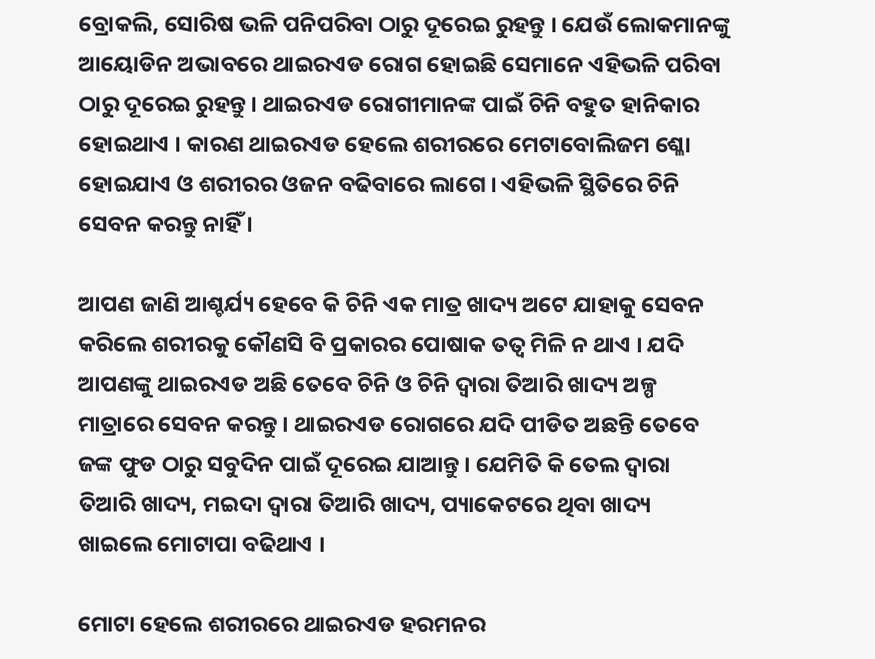ବ୍ରୋକଲି, ସୋରିଷ ଭଳି ପନିପରିବା ଠାରୁ ଦୂରେଇ ରୁହନ୍ତୁ । ଯେଉଁ ଲୋକମାନଙ୍କୁ ଆୟୋଡିନ ଅଭାବରେ ଥାଇରଏଡ ରୋଗ ହୋଇଛି ସେମାନେ ଏହିଭଳି ପରିବା ଠାରୁ ଦୂରେଇ ରୁହନ୍ତୁ । ଥାଇରଏଡ ରୋଗୀମାନଙ୍କ ପାଇଁ ଚିନି ବହୁତ ହାନିକାର ହୋଇଥାଏ । କାରଣ ଥାଇରଏଡ ହେଲେ ଶରୀରରେ ମେଟାବୋଲିଜମ ଶ୍ଳୋ ହୋଇଯାଏ ଓ ଶରୀରର ଓଜନ ବଢିବାରେ ଲାଗେ । ଏହିଭଳି ସ୍ଥିତିରେ ଚିନି ସେବନ କରନ୍ତୁ ନାହିଁ ।

ଆପଣ ଜାଣି ଆଶ୍ଚର୍ଯ୍ୟ ହେବେ କି ଚିନି ଏକ ମାତ୍ର ଖାଦ୍ୟ ଅଟେ ଯାହାକୁ ସେବନ କରିଲେ ଶରୀରକୁ କୌଣସି ବି ପ୍ରକାରର ପୋଷାକ ତତ୍ଵ ମିଳି ନ ଥାଏ । ଯଦି ଆପଣଙ୍କୁ ଥାଇରଏଡ ଅଛି ତେବେ ଚିନି ଓ ଚିନି ଦ୍ଵାରା ତିଆରି ଖାଦ୍ୟ ଅଳ୍ପ ମାତ୍ରାରେ ସେବନ କରନ୍ତୁ । ଥାଇରଏଡ ରୋଗରେ ଯଦି ପୀଡିତ ଅଛନ୍ତି ତେବେ ଜଙ୍କ ଫୁଡ ଠାରୁ ସବୁଦିନ ପାଇଁ ଦୂରେଇ ଯାଆନ୍ତୁ । ଯେମିତି କି ତେଲ ଦ୍ଵାରା ତିଆରି ଖାଦ୍ୟ, ମଇଦା ଦ୍ଵାରା ତିଆରି ଖାଦ୍ୟ, ପ୍ୟାକେଟରେ ଥିବା ଖାଦ୍ୟ ଖାଇଲେ ମୋଟାପା ବଢିଥାଏ ।

ମୋଟା ହେଲେ ଶରୀରରେ ଥାଇରଏଡ ହରମନର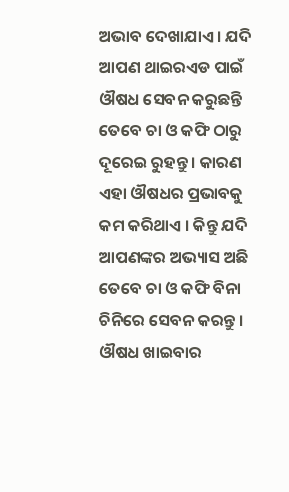ଅଭାବ ଦେଖାଯାଏ । ଯଦି ଆପଣ ଥାଇରଏଡ ପାଇଁ ଔଷଧ ସେବନ କରୁଛନ୍ତି ତେବେ ଚା ଓ କଫି ଠାରୁ ଦୂରେଇ ରୁହନ୍ତୁ । କାରଣ ଏହା ଔଷଧର ପ୍ରଭାବକୁ କମ କରିଥାଏ । କିନ୍ତୁ ଯଦି ଆପଣଙ୍କର ଅଭ୍ୟାସ ଅଛି ତେବେ ଚା ଓ କଫି ବିନା ଚିନିରେ ସେବନ କରନ୍ତୁ । ଔଷଧ ଖାଇବାର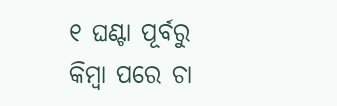୧ ଘଣ୍ଟା ପୂର୍ବରୁ କିମ୍ବା ପରେ ଚା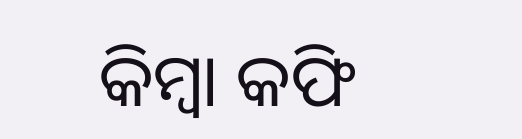କିମ୍ବା କଫି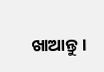ଖାଆନ୍ତୁ ।